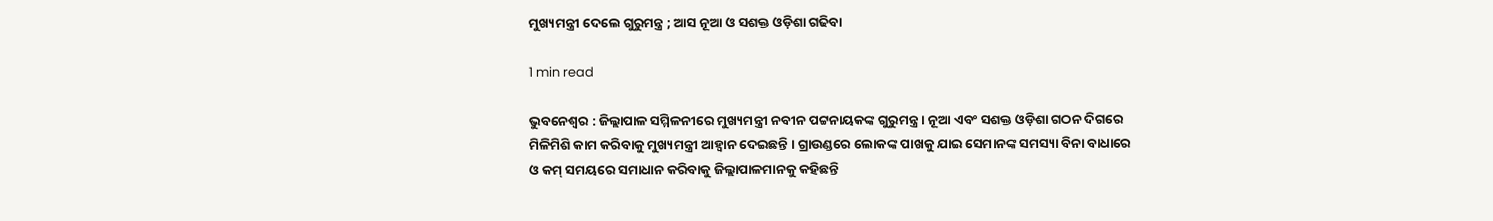ମୁଖ୍ୟମନ୍ତ୍ରୀ ଦେଲେ ଗୁରୁମନ୍ତ୍ର ; ଆସ ନୂଆ ଓ ସଶକ୍ତ ଓଡ଼ିଶା ଗଢିବା

1 min read

ଭୁବନେଶ୍ବର : ଜିଲ୍ଲାପାଳ ସମ୍ମିଳନୀରେ ମୁଖ୍ୟମନ୍ତ୍ରୀ ନବୀନ ପଟ୍ଟନାୟକଙ୍କ ଗୁରୁମନ୍ତ୍ର । ନୂଆ ଏବଂ ସଶକ୍ତ ଓଡ଼ିଶା ଗଠନ ଦିଗରେ ମିଳିମିଶି କାମ କରିବାକୁ ମୁଖ୍ୟମନ୍ତ୍ରୀ ଆହ୍ବାନ ଦେଇଛନ୍ତି । ଗ୍ରାଉଣ୍ଡରେ ଲୋକଙ୍କ ପାଖକୁ ଯାଇ ସେମାନଙ୍କ ସମସ୍ୟା ବିନା ବାଧାରେ ଓ କମ୍ ସମୟରେ ସମାଧାନ କରିବାକୁ ଜିଲ୍ଲାପାଳମାନକୁ କହିଛନ୍ତି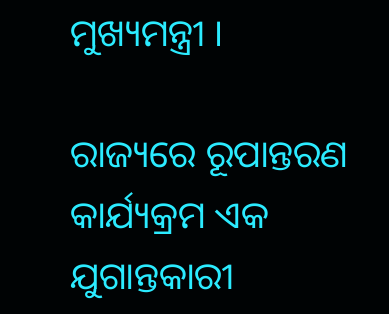ମୁଖ୍ୟମନ୍ତ୍ରୀ ।

ରାଜ୍ୟରେ ରୂପାନ୍ତରଣ କାର୍ଯ୍ୟକ୍ରମ ଏକ ଯୁଗାନ୍ତକାରୀ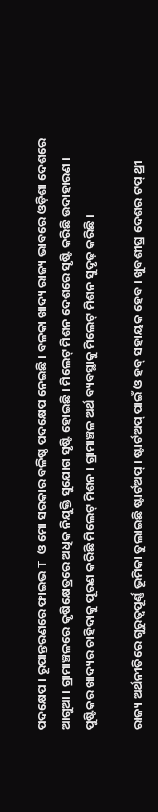ପଦକ୍ଷେପ । ରୂପାନ୍ତରଣରେ ଫାଇଭ T ଓ ମୋ ସରକାର ବଳିଷ୍ଠ ପଦକ୍ଷେପ ନେଇଛି । ବଳକା ଖାଦ୍ୟ ରାଜ୍ୟ ଭାବରେ ଓଡ଼ିଶା ଦେଶରେ ଆଗୁଆ । ଗ୍ରାମାଞ୍ଚଳରେ କୃଷିକ୍ଷେତ୍ରରେ ଅଧିକ ନିଯୁକ୍ତି ସୁଯୋଗ ସୃଷ୍ଟି ହୋଇଛି । ମିଲେଟ୍ ମିଶନ ଦେଶରେ ସୃଷ୍ଟି କରିଛି ଉଦାହାରଣ । ପୁଷ୍ଟିକର ଖାଦ୍ୟର ଚାହିଦାକୁ ପୂରଣ କରିଛି ମିଲେଟ୍ ମିଶନ । ଗ୍ରାମାଞ୍ଚଳ ଅର୍ଥ ବ୍ୟବସ୍ଥାକୁ ମିଲେଟ୍ ମିଶନ ସୁଦୃଢ଼ କରିଛି ।

ରାଜ୍ୟ ଅର୍ଥନୀତିରେ ଗୁରୁତ୍ବପୂର୍ଣ୍ଣ ଭୂମିକା ତୁଲାଇଛି ଷ୍ଟାର୍ଟଅପ୍ । ଷ୍ଟାର୍ଟଅପ୍ ପାଇଁ ଓ ହବ୍ ସହାୟକ ହେବ । ଖୁବଶୀଘ୍ର ଦେଶର ଟପ୍ ଥ୍ରୀ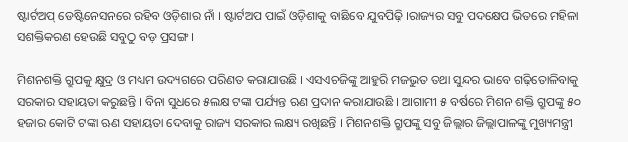ଷ୍ଟାର୍ଟଅପ୍ ଡେଷ୍ଟିନେସନରେ ରହିବ ଓଡ଼ିଶାର ନାଁ । ଷ୍ଟାର୍ଟଅପ ପାଇଁ ଓଡ଼ିଶାକୁ ବାଛିବେ ଯୁବପିଢ଼ି ।ରାଜ୍ୟର ସବୁ ପଦକ୍ଷେପ ଭିତରେ ମହିଳା ସଶକ୍ତିକରଣ ହେଉଛି ସବୁଠୁ ବଡ଼ ପ୍ରସଙ୍ଗ ।

ମିଶନଶକ୍ତି ଗ୍ରୁପକୁ କ୍ଷୁଦ୍ର ଓ ମଧ୍ୟମ ଉଦ୍ୟଗରେ ପରିଣତ କରାଯାଉଛି । ଏସଏଚଜିଙ୍କୁ ଆହୁରି ମଜଭୁତ ତଥା ସୁନ୍ଦର ଭାବେ ଗଢ଼ିତୋଳିବାକୁ ସରକାର ସହାୟତା କରୁଛନ୍ତି । ବିନା ସୁଧରେ ୫ଲକ୍ଷ ଟଙ୍କା ପର୍ଯ୍ୟନ୍ତ ଋଣ ପ୍ରଦାନ କରାଯାଉଛି । ଆଗାମୀ ୫ ବର୍ଷରେ ମିଶନ ଶକ୍ତି ଗ୍ରୁପଙ୍କୁ ୫୦ ହଜାର କୋଟି ଟଙ୍କା ଋଣ ସହାୟତା ଦେବାକୁ ରାଜ୍ୟ ସରକାର ଲକ୍ଷ୍ୟ ରଖିଛନ୍ତି । ମିଶନଶକ୍ତି ଗ୍ରୁପଙ୍କୁ ସବୁ ଜିଲ୍ଲାର ଜିଲ୍ଲାପାଳଙ୍କୁ ମୁଖ୍ୟମନ୍ତ୍ରୀ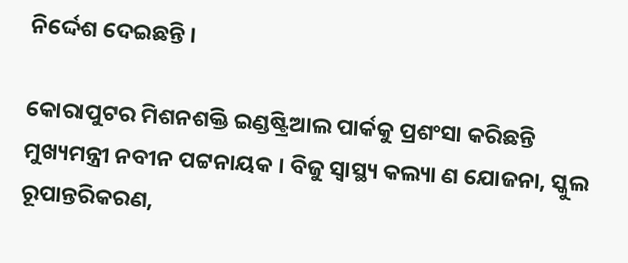ନିର୍ଦ୍ଦେଶ ଦେଇଛନ୍ତି ।

କୋରାପୁଟର ମିଶନଶକ୍ତି ଇଣ୍ଡଷ୍ଟ୍ରିଆଲ ପାର୍କକୁ ପ୍ରଶଂସା କରିଛନ୍ତି ମୁଖ୍ୟମନ୍ତ୍ରୀ ନବୀନ ପଟ୍ଟନାୟକ । ବିଜୁ ସ୍ବାସ୍ଥ୍ୟ କଲ୍ୟା ଣ ଯୋଜନା, ସ୍କୁଲ ରୂପାନ୍ତରିକରଣ,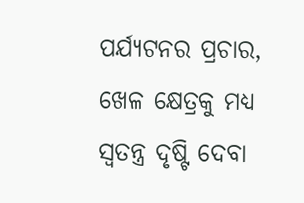ପର୍ଯ୍ୟଟନର ପ୍ରଚାର, ଖେଳ କ୍ଷେତ୍ରକୁ ମଧ୍ୟ ସ୍ବତନ୍ତ୍ର ଦୃଷ୍ଟି ଦେବା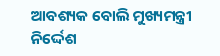ଆବଶ୍ୟକ ବୋଲି ମୁଖ୍ୟମନ୍ତ୍ରୀ ନିର୍ଦ୍ଦେଶ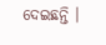ଦେଇଛନ୍ତି ।